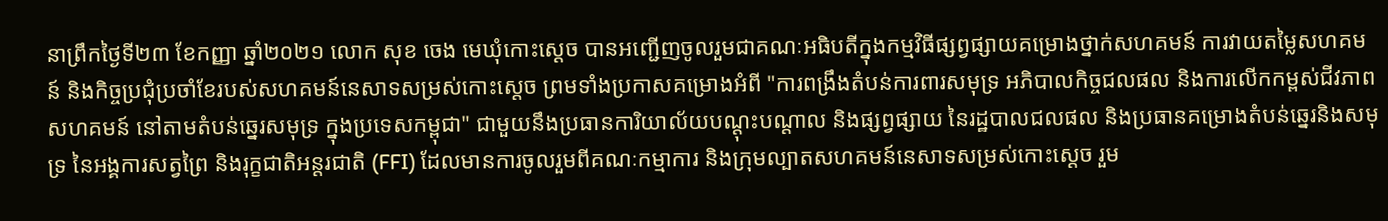នាព្រឹកថ្ងៃទី២៣ ខែកញ្ញា ឆ្នាំ២០២១ លោក សុខ ចេង មេឃុំកោះស្ដេច បានអញ្ជើញចូលរួមជាគណៈអធិបតីក្នុងកម្មវិធីផ្សព្វផ្សាយគម្រោងថ្នាក់សហគមន៍ ការវាយតម្លៃសហគមន៍ និងកិច្ចប្រជុំប្រចាំខែរបស់សហគមន៍នេសាទសម្រស់កោះស្ដេច ព្រមទាំងប្រកាសគម្រោងអំពី "ការពង្រឹងតំបន់ការពារសមុទ្រ អភិបាលកិច្ចជលផល និងការលើកកម្ពស់ជីវភាពសហគមន៍ នៅតាមតំបន់ឆ្នេរសមុទ្រ ក្នុងប្រទេសកម្ពុជា" ជាមួយនឹងប្រធានការិយាល័យបណ្ដុះបណ្ដាល និងផ្សព្វផ្សាយ នៃរដ្ឋបាលជលផល និងប្រធានគម្រោងតំបន់ឆ្នេរនិងសមុទ្រ នៃអង្គការសត្វព្រៃ និងរុក្ខជាតិអន្តរជាតិ (FFI) ដែលមានការចូលរួមពីគណៈកម្មាការ និងក្រុមល្បាតសហគមន៍នេសាទសម្រស់កោះស្ដេច រួម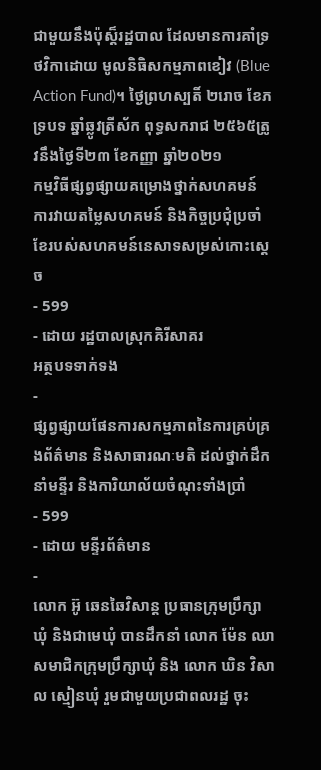ជាមួយនឹងប៉ុស្ត៏រដ្ឋបាល ដែលមានការគាំទ្រថវិកាដោយ មូលនិធិសកម្មភាពខៀវ (Blue Action Fund)។ ថ្ងៃព្រហស្បតិ៍ ២រោច ខែភទ្របទ ឆ្នាំឆ្លូវត្រីស័ក ពុទ្ធសករាជ ២៥៦៥ត្រូវនឹងថ្ងៃទី២៣ ខែកញ្ញា ឆ្នាំ២០២១
កម្មវិធីផ្សព្វផ្សាយគម្រោងថ្នាក់សហគមន៍ ការវាយតម្លៃសហគមន៍ និងកិច្ចប្រជុំប្រចាំខែរបស់សហគមន៍នេសាទសម្រស់កោះស្ដេច
- 599
- ដោយ រដ្ឋបាលស្រុកគិរីសាគរ
អត្ថបទទាក់ទង
-
ផ្សព្វផ្សាយផែនការសកម្មភាពនៃការគ្រប់គ្រងព័ត៌មាន និងសាធារណៈមតិ ដល់ថ្នាក់ដឹកនាំមន្ទីរ និងការិយាល័យចំណុះទាំងប្រាំ
- 599
- ដោយ មន្ទីរព័ត៌មាន
-
លោក អ៊ូ ឆេនឆៃវិសាន្ដ ប្រធានក្រុមប្រឹក្សាឃុំ និងជាមេឃុំ បានដឹកនាំ លោក ម៉ែន ឈា សមាជិកក្រុមប្រឹក្សាឃុំ និង លោក ឃិន វិសាល ស្មៀនឃុំ រួមជាមួយប្រជាពលរដ្ឋ ចុះ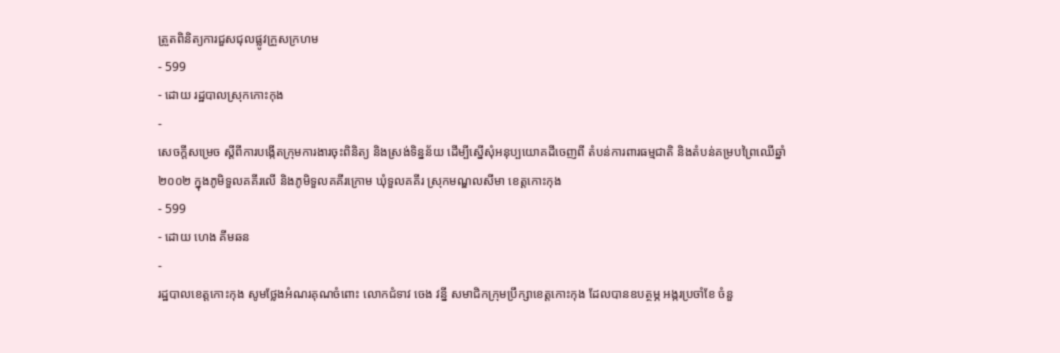ត្រួតពិនិត្យការជួសជុលផ្លូវក្រួសក្រហម
- 599
- ដោយ រដ្ឋបាលស្រុកកោះកុង
-
សេចក្តីសម្រេច ស្តីពីការបង្កើតក្រុមការងារចុះពិនិត្យ និងស្រង់ទិន្នន័យ ដើម្បីស្នើសុំអនុប្បយោគដីចេញពី តំបន់ការពារធម្មជាតិ និងតំបន់គម្របព្រៃឈើឆ្នាំ២០០២ ក្នុងភូមិទួលគគីរលើ និងភូមិទួលគគីរក្រោម ឃុំទួលគគីរ ស្រុកមណ្ឌលសីមា ខេត្តកោះកុង
- 599
- ដោយ ហេង គីមឆន
-
រដ្ឋបាលខេត្តកោះកុង សូមថ្លែងអំណរគុណចំពោះ លោកជំទាវ ចេង វន្នី សមាជិកក្រុមប្រឹក្សាខេត្តកោះកុង ដែលបានឧបត្ថម្ភ អង្ករប្រចាំខែ ចំនួ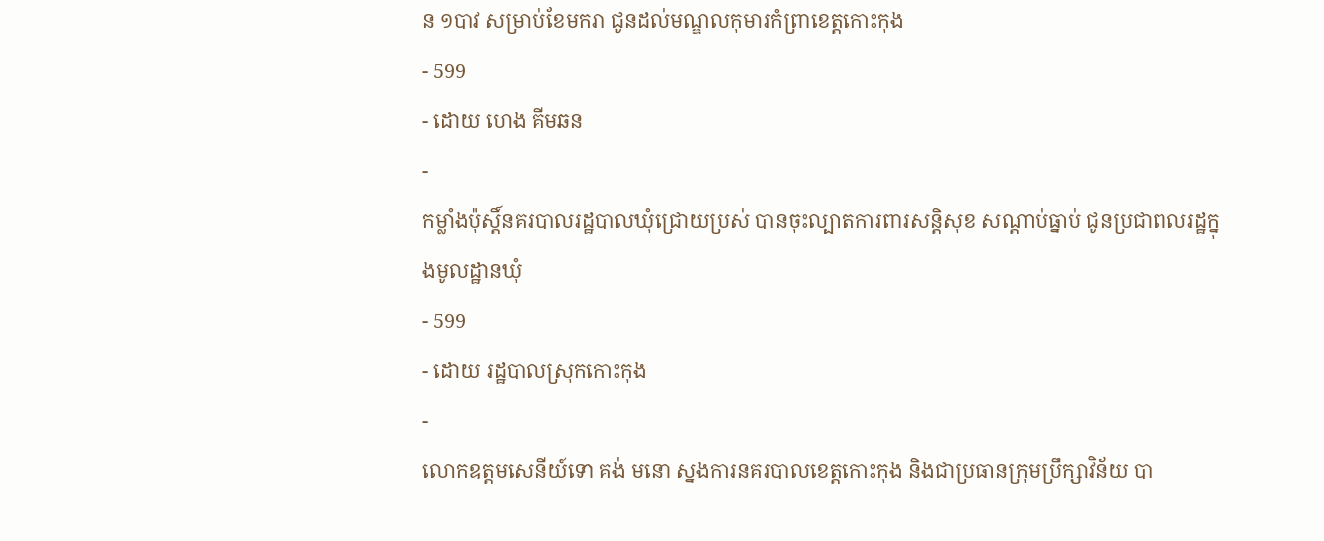ន ១បាវ សម្រាប់ខែមករា ជូនដល់មណ្ឌលកុមារកំព្រាខេត្តកោះកុង
- 599
- ដោយ ហេង គីមឆន
-
កម្លាំងប៉ុស្តិ៍នគរបាលរដ្ឋបាលឃុំជ្រោយប្រស់ បានចុះល្បាតការពារសន្តិសុខ សណ្តាប់ធ្នាប់ ជូនប្រជាពលរដ្ឋក្នុងមូលដ្ឋានឃុំ
- 599
- ដោយ រដ្ឋបាលស្រុកកោះកុង
-
លោកឧត្តមសេនីយ៍ទោ គង់ មនោ ស្នងការនគរបាលខេត្តកោះកុង និងជាប្រធានក្រុមប្រឹក្សាវិន័យ បា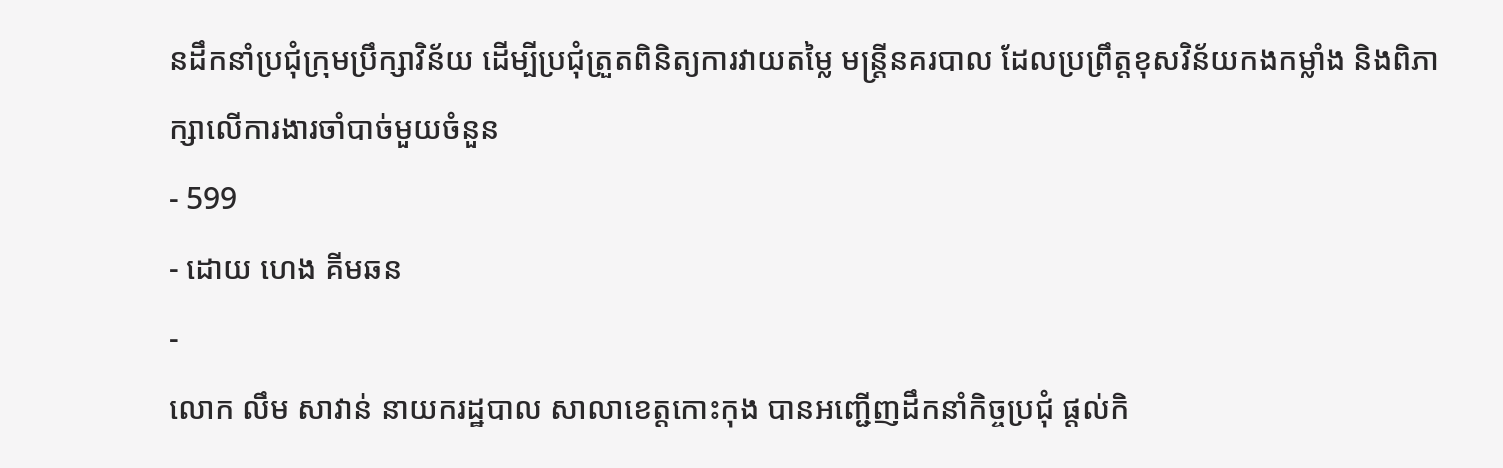នដឹកនាំប្រជុំក្រុមប្រឹក្សាវិន័យ ដើម្បីប្រជុំត្រួតពិនិត្យការវាយតម្លៃ មន្ត្រីនគរបាល ដែលប្រព្រឹត្តខុសវិន័យកងកម្លាំង និងពិភាក្សាលើការងារចាំបាច់មួយចំនួន
- 599
- ដោយ ហេង គីមឆន
-
លោក លឹម សាវាន់ នាយករដ្ឋបាល សាលាខេត្តកោះកុង បានអញ្ជើញដឹកនាំកិច្ចប្រជុំ ផ្តល់កិ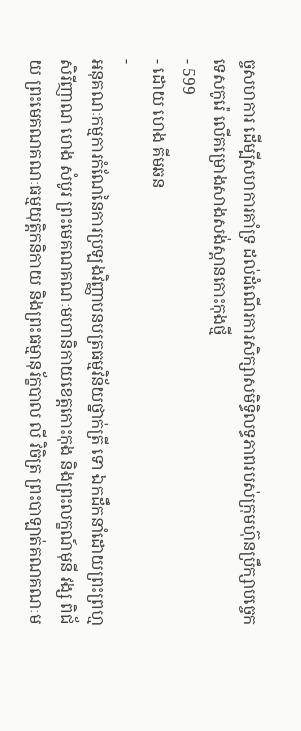ច្ចសហការ ដើម្បីសហការគាំទ្រ ដល់ដំណើរការសិក្សាសមិទ្ធិលទ្ធភាពរបស់ក្រុមហ៊ុនប្រឹក្សាបច្ចេកទេសកូរ៉េ លើគម្រោងសាងសង់ស្ពានកោះកុងថ្មី
- 599
- ដោយ ហេង គីមឆន
-
អនុគណៈកម្មការកំណែនៃការប្រឡងវិញ្ញាបនបត្រធម្មវិន័យថ្នាក់ត្រី ទោ ឯកដឹកនាំដោយព្រះព្រហ្មសិរីញាណ ហេង សំបូរ ព្រះមេគណគណៈមហានិកាយខេត្តកោះកុង និងព្រះលក្ខណ៍មុនី វង្ស ពិជ័យ ព្រះមេគណគណៈធម្មយុត្តិកនិកាយ និងព្រះធម្មានុរ័ក្ខបាល លី វិចិត្រ ព្រះបាឡាត់គណគណៈម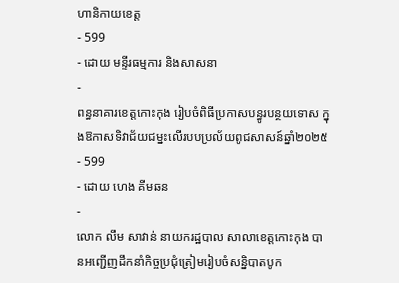ហានិកាយខេត្ត
- 599
- ដោយ មន្ទីរធម្មការ និងសាសនា
-
ពន្ធនាគារខេត្តកោះកុង រៀបចំពិធីប្រកាសបន្ធូរបន្ថយទោស ក្នុងឱកាសទិវាជ័យជម្នះលើរបបប្រល័យពូជសាសន៍ឆ្នាំ២០២៥
- 599
- ដោយ ហេង គីមឆន
-
លោក លឹម សាវាន់ នាយករដ្ឋបាល សាលាខេត្តកោះកុង បានអញ្ជើញដឹកនាំកិច្ចប្រជុំត្រៀមរៀបចំសន្និបាតបូក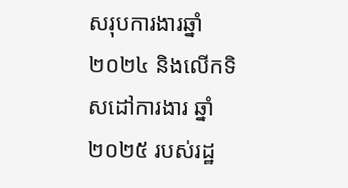សរុបការងារឆ្នាំ២០២៤ និងលើកទិសដៅការងារ ឆ្នាំ២០២៥ របស់រដ្ឋ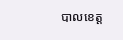បាលខេត្ត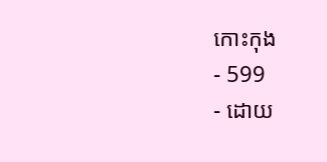កោះកុង
- 599
- ដោយ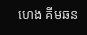ហេង គីមឆន